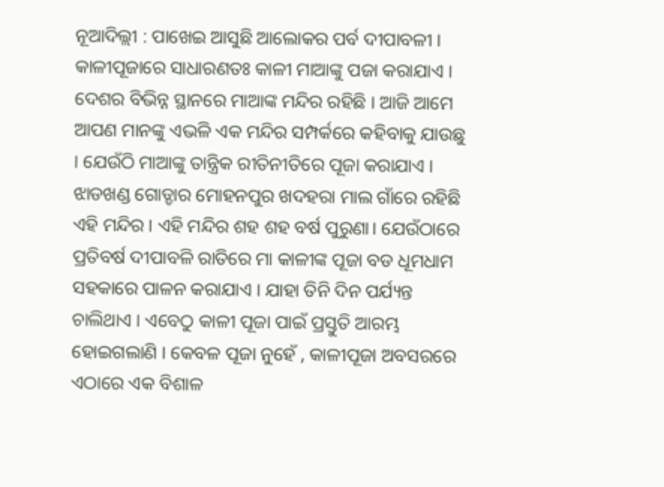ନୂଆଦିଲ୍ଲୀ : ପାଖେଇ ଆସୁଛି ଆଲୋକର ପର୍ବ ଦୀପାବଳୀ । କାଳୀପୂଜାରେ ସାଧାରଣତଃ କାଳୀ ମାଆଙ୍କୁ ପଜା କରାଯାଏ । ଦେଶର ବିଭିନ୍ନ ସ୍ଥାନରେ ମାଆଙ୍କ ମନ୍ଦିର ରହିଛି । ଆଜି ଆମେ ଆପଣ ମାନଙ୍କୁ ଏଭଳି ଏକ ମନ୍ଦିର ସମ୍ପର୍କରେ କହିବାକୁ ଯାଉଛୁ । ଯେଉଁଠି ମାଆଙ୍କୁ ତାନ୍ତ୍ରିକ ରୀତିନୀତିରେ ପୂଜା କରାଯାଏ । ଝାଡଖଣ୍ଡ ଗୋଡ୍ଡାର ମୋହନପୁର ଖଦହରା ମାଲ ଗାଁରେ ରହିଛି ଏହି ମନ୍ଦିର । ଏହି ମନ୍ଦିର ଶହ ଶହ ବର୍ଷ ପୁରୁଣା। ଯେଉଁଠାରେ ପ୍ରତିବର୍ଷ ଦୀପାବଳି ରାତିରେ ମା କାଳୀଙ୍କ ପୂଜା ବଡ ଧୂମଧାମ ସହକାରେ ପାଳନ କରାଯାଏ । ଯାହା ତିନି ଦିନ ପର୍ଯ୍ୟନ୍ତ ଚାଲିଥାଏ । ଏବେଠୁ କାଳୀ ପୂଜା ପାଇଁ ପ୍ରସ୍ତୁତି ଆରମ୍ଭ ହୋଇଗଲାଣି । କେବଳ ପୂଜା ନୁହେଁ , କାଳୀପୂଜା ଅବସରରେ ଏଠାରେ ଏକ ବିଶାଳ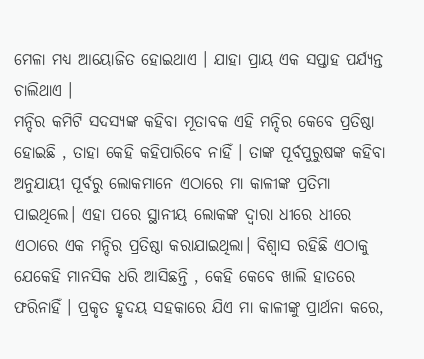ମେଳା ମଧ୍ୟ ଆୟୋଜିତ ହୋଇଥାଏ । ଯାହା ପ୍ରାୟ ଏକ ସପ୍ତାହ ପର୍ଯ୍ୟନ୍ତ ଚାଲିଥାଏ ।
ମନ୍ଦିର କମିଟି ସଦସ୍ୟଙ୍କ କହିବା ମୂତାବକ ଏହି ମନ୍ଦିର କେବେ ପ୍ରତିଷ୍ଠା ହୋଇଛି , ତାହା କେହି କହିପାରିବେ ନାହିଁ । ତାଙ୍କ ପୂର୍ବପୁରୁଷଙ୍କ କହିବା ଅନୁଯାୟୀ ପୂର୍ବରୁ ଲୋକମାନେ ଏଠାରେ ମା କାଳୀଙ୍କ ପ୍ରତିମା ପାଇଥିଲେ। ଏହା ପରେ ସ୍ଥାନୀୟ ଲୋକଙ୍କ ଦ୍ବାରା ଧୀରେ ଧୀରେ ଏଠାରେ ଏକ ମନ୍ଦିର ପ୍ରତିଷ୍ଠା କରାଯାଇଥିଲା। ବିଶ୍ବାସ ରହିଛି ଏଠାକୁ ଯେକେହି ମାନସିକ ଧରି ଆସିଛନ୍ତି , କେହି କେବେ ଖାଲି ହାତରେ ଫରିନାହିଁ । ପ୍ରକୃତ ହୃଦୟ ସହକାରେ ଯିଏ ମା କାଳୀଙ୍କୁ ପ୍ରାର୍ଥନା କରେ,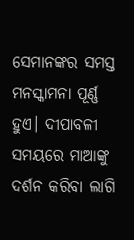ସେମାନଙ୍କର ସମସ୍ତ ମନସ୍କାମନା ପୂର୍ଣ୍ଣ ହୁଏ। ଦୀପାବଳୀ ସମୟରେ ମାଆଙ୍କୁ ଦର୍ଶନ କରିବା ଲାଗି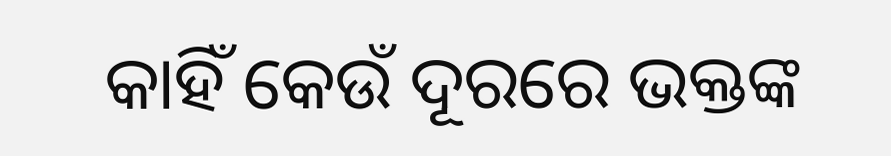କାହିଁ କେଉଁ ଦୂରରେ ଭକ୍ତଙ୍କ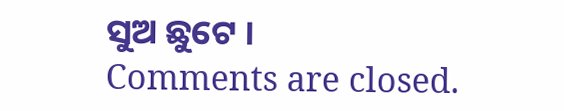ସୁଅ ଛୁଟେ ।
Comments are closed.